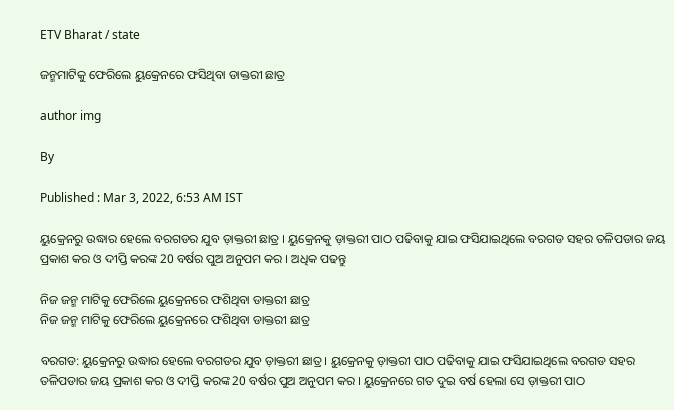ETV Bharat / state

ଜନ୍ମମାଟିକୁ ଫେରିଲେ ୟୁକ୍ରେନରେ ଫସିଥିବା ଡାକ୍ତରୀ ଛାତ୍ର

author img

By

Published : Mar 3, 2022, 6:53 AM IST

ୟୁକ୍ରେନରୁ ଉଦ୍ଧାର ହେଲେ ବରଗଡର ଯୁବ ଡ଼ାକ୍ତରୀ ଛାତ୍ର । ୟୁକ୍ରେନକୁ ଡ଼ାକ୍ତରୀ ପାଠ ପଢିବାକୁ ଯାଇ ଫସିଯାଇଥିଲେ ବରଗଡ ସହର ତଳିପଡାର ଜୟ ପ୍ରକାଶ କର ଓ ଦୀପ୍ତି କରଙ୍କ 20 ବର୍ଷର ପୁଅ ଅନୁପମ କର । ଅଧିକ ପଢନ୍ତୁ

ନିଜ ଜନ୍ମ ମାଟିକୁ ଫେରିଲେ ୟୁକ୍ରେନରେ ଫଶିଥିବା ଡାକ୍ତରୀ ଛାତ୍ର
ନିଜ ଜନ୍ମ ମାଟିକୁ ଫେରିଲେ ୟୁକ୍ରେନରେ ଫଶିଥିବା ଡାକ୍ତରୀ ଛାତ୍ର

ବରଗଡ: ୟୁକ୍ରେନରୁ ଉଦ୍ଧାର ହେଲେ ବରଗଡର ଯୁବ ଡ଼ାକ୍ତରୀ ଛାତ୍ର । ୟୁକ୍ରେନକୁ ଡ଼ାକ୍ତରୀ ପାଠ ପଢିବାକୁ ଯାଇ ଫସିଯାଇଥିଲେ ବରଗଡ ସହର ତଳିପଡାର ଜୟ ପ୍ରକାଶ କର ଓ ଦୀପ୍ତି କରଙ୍କ 20 ବର୍ଷର ପୁଅ ଅନୁପମ କର । ୟୁକ୍ରେନରେ ଗତ ଦୁଇ ବର୍ଷ ହେଲା ସେ ଡ଼ାକ୍ତରୀ ପାଠ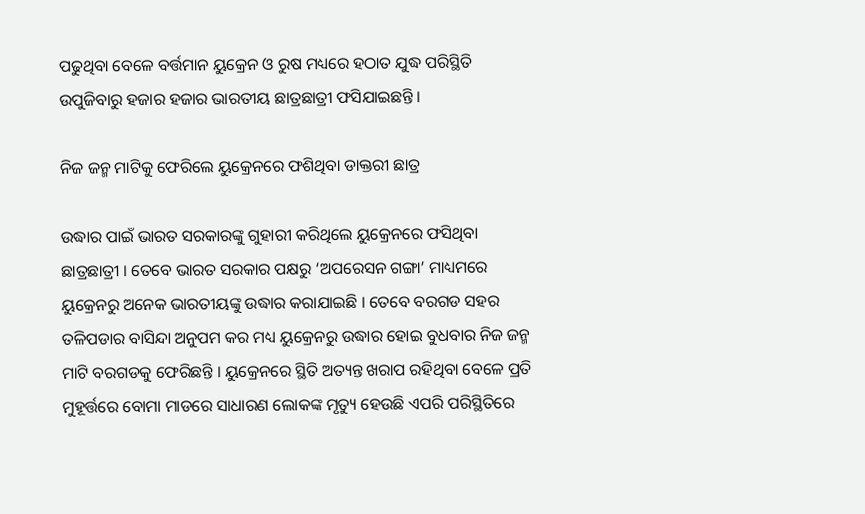ପଢୁଥିବା ବେଳେ ବର୍ତ୍ତମାନ ୟୁକ୍ରେନ ଓ ରୁଷ ମଧ୍ୟରେ ହଠାତ ଯୁଦ୍ଧ ପରିସ୍ଥିତି ଉପୁଜିବାରୁ ହଜାର ହଜାର ଭାରତୀୟ ଛାତ୍ରଛାତ୍ରୀ ଫସିଯାଇଛନ୍ତି ।

ନିଜ ଜନ୍ମ ମାଟିକୁ ଫେରିଲେ ୟୁକ୍ରେନରେ ଫଶିଥିବା ଡାକ୍ତରୀ ଛାତ୍ର

ଉଦ୍ଧାର ପାଇଁ ଭାରତ ସରକାରଙ୍କୁ ଗୁହାରୀ କରିଥିଲେ ୟୁକ୍ରେନରେ ଫସିଥିବା ଛାତ୍ରଛାତ୍ରୀ । ତେବେ ଭାରତ ସରକାର ପକ୍ଷରୁ ‘ଅପରେସନ ଗଙ୍ଗା’ ମାଧ୍ୟମରେ ୟୁକ୍ରେନରୁ ଅନେକ ଭାରତୀୟଙ୍କୁ ଉଦ୍ଧାର କରାଯାଇଛି । ତେବେ ବରଗଡ ସହର ତଳିପଡାର ବାସିନ୍ଦା ଅନୁପମ କର ମଧ୍ୟ ୟୁକ୍ରେନରୁ ଉଦ୍ଧାର ହୋଇ ବୁଧବାର ନିଜ ଜନ୍ମ ମାଟି ବରଗଡକୁ ଫେରିଛନ୍ତି । ୟୁକ୍ରେନରେ ସ୍ଥିତି ଅତ୍ୟନ୍ତ ଖରାପ ରହିଥିବା ବେଳେ ପ୍ରତି ମୁହୂର୍ତ୍ତରେ ବୋମା ମାଡରେ ସାଧାରଣ ଲୋକଙ୍କ ମୃତ୍ୟୁ ହେଉଛି ଏପରି ପରିସ୍ଥିତିରେ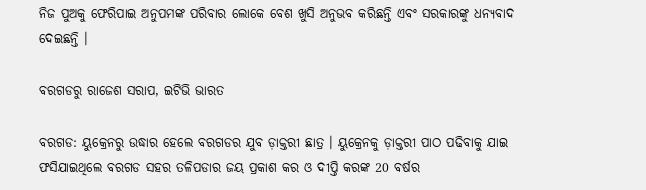ନିଜ ପୁଅକୁ ଫେରିପାଇ ଅନୁପମଙ୍କ ପରିବାର ଲୋକେ ବେଶ ଖୁସି ଅନୁଭବ କରିଛନ୍ତି ଏବଂ ସରକାରଙ୍କୁ ଧନ୍ୟବାଦ ଦେଇଛନ୍ତି ।

ବରଗଡରୁ ରାଜେଶ ସରାପ, ଇଟିଭି ଭାରତ

ବରଗଡ: ୟୁକ୍ରେନରୁ ଉଦ୍ଧାର ହେଲେ ବରଗଡର ଯୁବ ଡ଼ାକ୍ତରୀ ଛାତ୍ର । ୟୁକ୍ରେନକୁ ଡ଼ାକ୍ତରୀ ପାଠ ପଢିବାକୁ ଯାଇ ଫସିଯାଇଥିଲେ ବରଗଡ ସହର ତଳିପଡାର ଜୟ ପ୍ରକାଶ କର ଓ ଦୀପ୍ତି କରଙ୍କ 20 ବର୍ଷର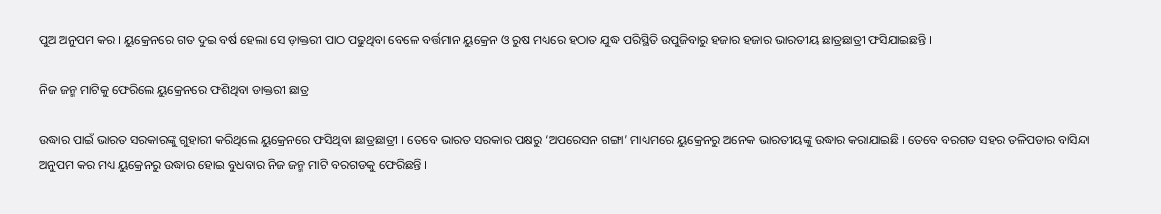ପୁଅ ଅନୁପମ କର । ୟୁକ୍ରେନରେ ଗତ ଦୁଇ ବର୍ଷ ହେଲା ସେ ଡ଼ାକ୍ତରୀ ପାଠ ପଢୁଥିବା ବେଳେ ବର୍ତ୍ତମାନ ୟୁକ୍ରେନ ଓ ରୁଷ ମଧ୍ୟରେ ହଠାତ ଯୁଦ୍ଧ ପରିସ୍ଥିତି ଉପୁଜିବାରୁ ହଜାର ହଜାର ଭାରତୀୟ ଛାତ୍ରଛାତ୍ରୀ ଫସିଯାଇଛନ୍ତି ।

ନିଜ ଜନ୍ମ ମାଟିକୁ ଫେରିଲେ ୟୁକ୍ରେନରେ ଫଶିଥିବା ଡାକ୍ତରୀ ଛାତ୍ର

ଉଦ୍ଧାର ପାଇଁ ଭାରତ ସରକାରଙ୍କୁ ଗୁହାରୀ କରିଥିଲେ ୟୁକ୍ରେନରେ ଫସିଥିବା ଛାତ୍ରଛାତ୍ରୀ । ତେବେ ଭାରତ ସରକାର ପକ୍ଷରୁ ‘ଅପରେସନ ଗଙ୍ଗା’ ମାଧ୍ୟମରେ ୟୁକ୍ରେନରୁ ଅନେକ ଭାରତୀୟଙ୍କୁ ଉଦ୍ଧାର କରାଯାଇଛି । ତେବେ ବରଗଡ ସହର ତଳିପଡାର ବାସିନ୍ଦା ଅନୁପମ କର ମଧ୍ୟ ୟୁକ୍ରେନରୁ ଉଦ୍ଧାର ହୋଇ ବୁଧବାର ନିଜ ଜନ୍ମ ମାଟି ବରଗଡକୁ ଫେରିଛନ୍ତି ।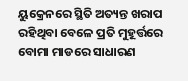ୟୁକ୍ରେନରେ ସ୍ଥିତି ଅତ୍ୟନ୍ତ ଖରାପ ରହିଥିବା ବେଳେ ପ୍ରତି ମୁହୂର୍ତ୍ତରେ ବୋମା ମାଡରେ ସାଧାରଣ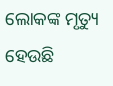ଲୋକଙ୍କ ମୃତ୍ୟୁ ହେଉଛି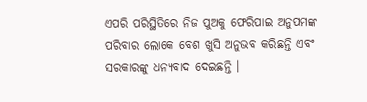ଏପରି ପରିସ୍ଥିତିରେ ନିଜ ପୁଅକୁ ଫେରିପାଇ ଅନୁପମଙ୍କ ପରିବାର ଲୋକେ ବେଶ ଖୁସି ଅନୁଭବ କରିଛନ୍ତି ଏବଂ ସରକାରଙ୍କୁ ଧନ୍ୟବାଦ ଦେଇଛନ୍ତି ।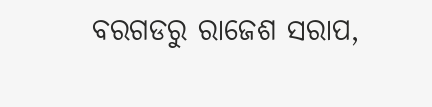ବରଗଡରୁ ରାଜେଶ ସରାପ,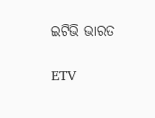ଇଟିଭି ଭାରତ

ETV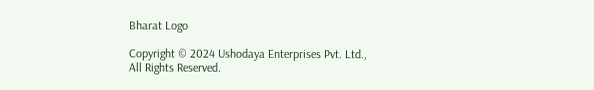Bharat Logo

Copyright © 2024 Ushodaya Enterprises Pvt. Ltd., All Rights Reserved.